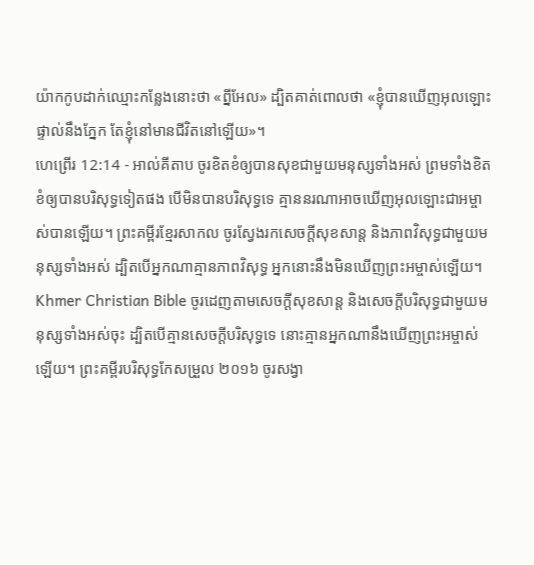យ៉ាកកូបដាក់ឈ្មោះកន្លែងនោះថា «ព្នីអែល» ដ្បិតគាត់ពោលថា «ខ្ញុំបានឃើញអុលឡោះផ្ទាល់នឹងភ្នែក តែខ្ញុំនៅមានជីវិតនៅឡើយ»។
ហេព្រើរ 12:14 - អាល់គីតាប ចូរខិតខំឲ្យបានសុខជាមួយមនុស្សទាំងអស់ ព្រមទាំងខិតខំឲ្យបានបរិសុទ្ធទៀតផង បើមិនបានបរិសុទ្ធទេ គ្មាននរណាអាចឃើញអុលឡោះជាអម្ចាស់បានឡើយ។ ព្រះគម្ពីរខ្មែរសាកល ចូរស្វែងរកសេចក្ដីសុខសាន្ត និងភាពវិសុទ្ធជាមួយមនុស្សទាំងអស់ ដ្បិតបើអ្នកណាគ្មានភាពវិសុទ្ធ អ្នកនោះនឹងមិនឃើញព្រះអម្ចាស់ឡើយ។ Khmer Christian Bible ចូរដេញតាមសេចក្ដីសុខសាន្ដ និងសេចក្ដីបរិសុទ្ធជាមួយមនុស្សទាំងអស់ចុះ ដ្បិតបើគ្មានសេចក្ដីបរិសុទ្ធទេ នោះគ្មានអ្នកណានឹងឃើញព្រះអម្ចាស់ឡើយ។ ព្រះគម្ពីរបរិសុទ្ធកែសម្រួល ២០១៦ ចូរសង្វា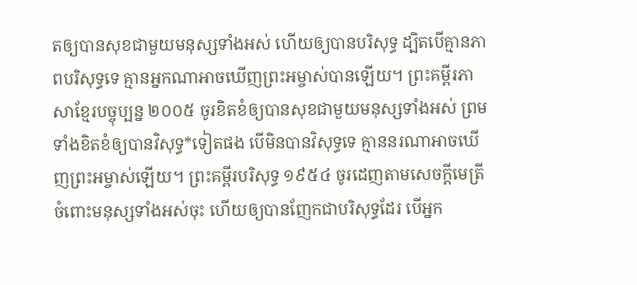តឲ្យបានសុខជាមួយមនុស្សទាំងអស់ ហើយឲ្យបានបរិសុទ្ធ ដ្បិតបើគ្មានភាពបរិសុទ្ធទេ គ្មានអ្នកណាអាចឃើញព្រះអម្ចាស់បានឡើយ។ ព្រះគម្ពីរភាសាខ្មែរបច្ចុប្បន្ន ២០០៥ ចូរខិតខំឲ្យបានសុខជាមួយមនុស្សទាំងអស់ ព្រមទាំងខិតខំឲ្យបានវិសុទ្ធ*ទៀតផង បើមិនបានវិសុទ្ធទេ គ្មាននរណាអាចឃើញព្រះអម្ចាស់ឡើយ។ ព្រះគម្ពីរបរិសុទ្ធ ១៩៥៤ ចូរដេញតាមសេចក្ដីមេត្រី ចំពោះមនុស្សទាំងអស់ចុះ ហើយឲ្យបានញែកជាបរិសុទ្ធដែរ បើអ្នក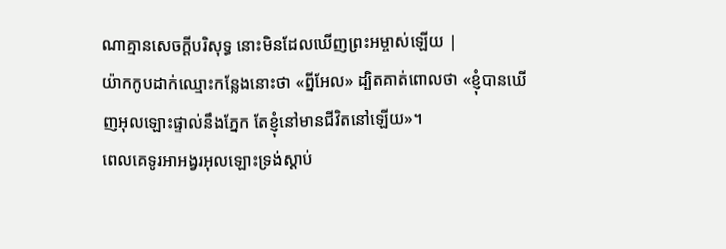ណាគ្មានសេចក្ដីបរិសុទ្ធ នោះមិនដែលឃើញព្រះអម្ចាស់ឡើយ |
យ៉ាកកូបដាក់ឈ្មោះកន្លែងនោះថា «ព្នីអែល» ដ្បិតគាត់ពោលថា «ខ្ញុំបានឃើញអុលឡោះផ្ទាល់នឹងភ្នែក តែខ្ញុំនៅមានជីវិតនៅឡើយ»។
ពេលគេទូរអាអង្វរអុលឡោះទ្រង់ស្ដាប់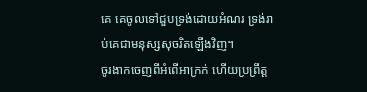គេ គេចូលទៅជួបទ្រង់ដោយអំណរ ទ្រង់រាប់គេជាមនុស្សសុចរិតឡើងវិញ។
ចូរងាកចេញពីអំពើអាក្រក់ ហើយប្រព្រឹត្ត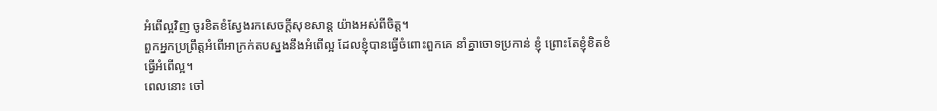អំពើល្អវិញ ចូរខិតខំស្វែងរកសេចក្ដីសុខសាន្ត យ៉ាងអស់ពីចិត្ត។
ពួកអ្នកប្រព្រឹត្តអំពើអាក្រក់តបស្នងនឹងអំពើល្អ ដែលខ្ញុំបានធ្វើចំពោះពួកគេ នាំគ្នាចោទប្រកាន់ ខ្ញុំ ព្រោះតែខ្ញុំខិតខំធ្វើអំពើល្អ។
ពេលនោះ ចៅ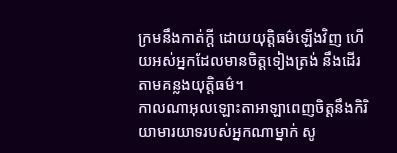ក្រមនឹងកាត់ក្ដី ដោយយុត្តិធម៌ឡើងវិញ ហើយអស់អ្នកដែលមានចិត្តទៀងត្រង់ នឹងដើរតាមគន្លងយុត្តិធម៌។
កាលណាអុលឡោះតាអាឡាពេញចិត្តនឹងកិរិយាមារយាទរបស់អ្នកណាម្នាក់ សូ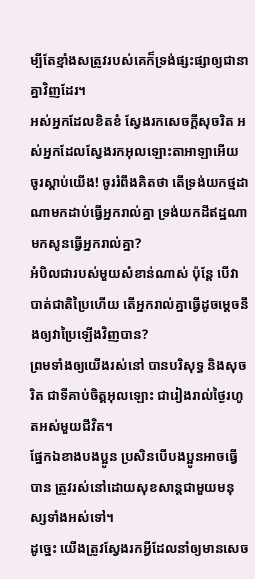ម្បីតែខ្មាំងសត្រូវរបស់គេក៏ទ្រង់ផ្សះផ្សាឲ្យជានាគ្នាវិញដែរ។
អស់អ្នកដែលខិតខំ ស្វែងរកសេចក្ដីសុចរិត អស់អ្នកដែលស្វែងរកអុលឡោះតាអាឡាអើយ ចូរស្ដាប់យើង! ចូររំពឹងគិតថា តើទ្រង់យកថ្មដាណាមកដាប់ធ្វើអ្នករាល់គ្នា ទ្រង់យកដីឥដ្ឋណាមកសូនធ្វើអ្នករាល់គ្នា?
អំបិលជារបស់មួយសំខាន់ណាស់ ប៉ុន្ដែ បើវាបាត់ជាតិប្រៃហើយ តើអ្នករាល់គ្នាធ្វើដូចម្ដេចនឹងឲ្យវាប្រៃឡើងវិញបាន?
ព្រមទាំងឲ្យយើងរស់នៅ បានបរិសុទ្ធ និងសុចរិត ជាទីគាប់ចិត្តអុលឡោះ ជារៀងរាល់ថ្ងៃរហូតអស់មួយជីវិត។
ផ្នែកឯខាងបងប្អូន ប្រសិនបើបងប្អូនអាចធ្វើបាន ត្រូវរស់នៅដោយសុខសាន្ដជាមួយមនុស្សទាំងអស់ទៅ។
ដូច្នេះ យើងត្រូវស្វែងរកអ្វីដែលនាំឲ្យមានសេច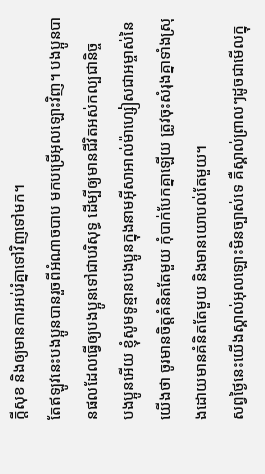ក្ដីសុខ និងឲ្យមានការអប់រំគ្នាទៅវិញទៅមក។
តែឥឡូវនេះបងប្អូនបានរួចពីអំណាចបាប មកបម្រើអុលឡោះវិញ។ បងប្អូនបានផលដែលធ្វើឲ្យបងប្អូនទៅជាបរិសុទ្ធ ដើម្បីឲ្យមានជីវិតអស់កល្បជានិច្ច
បងប្អូនអើយ ខ្ញុំសូមទូន្មានបងប្អូនក្នុងនាមអ៊ីសាអាល់ម៉ាហ្សៀសជាអម្ចាស់នៃយើងថា ចូរមានចិត្ដគំនិតតែមួយ កុំបាក់បែកគ្នាឡើយ ត្រូវចុះសំរុងគ្នាទាំងស្រុងដោយមានគំនិតតែមួយ និងមានយោបល់តែមួយ។
សព្វថ្ងៃនេះយើងស្គាល់អុលឡោះមិនច្បាស់ទេ គឺស្គាល់ព្រាលៗដូចជាមើលក្នុ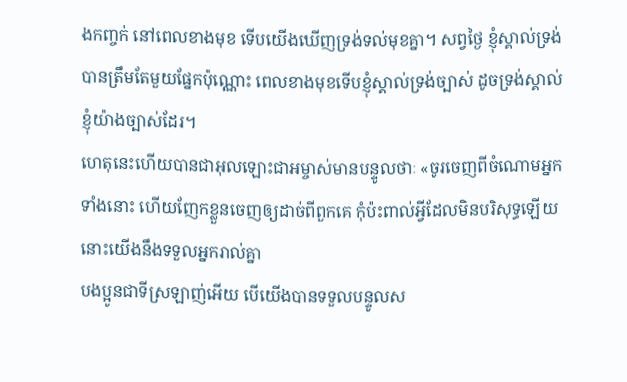ងកញ្ចក់ នៅពេលខាងមុខ ទើបយើងឃើញទ្រង់ទល់មុខគ្នា។ សព្វថ្ងៃ ខ្ញុំស្គាល់ទ្រង់បានត្រឹមតែមួយផ្នែកប៉ុណ្ណោះ ពេលខាងមុខទើបខ្ញុំស្គាល់ទ្រង់ច្បាស់ ដូចទ្រង់ស្គាល់ខ្ញុំយ៉ាងច្បាស់ដែរ។
ហេតុនេះហើយបានជាអុលឡោះជាអម្ចាស់មានបន្ទូលថាៈ «ចូរចេញពីចំណោមអ្នកទាំងនោះ ហើយញែកខ្លួនចេញឲ្យដាច់ពីពួកគេ កុំប៉ះពាល់អ្វីដែលមិនបរិសុទ្ធឡើយ នោះយើងនឹងទទួលអ្នករាល់គ្នា
បងប្អូនជាទីស្រឡាញ់អើយ បើយើងបានទទួលបន្ទូលស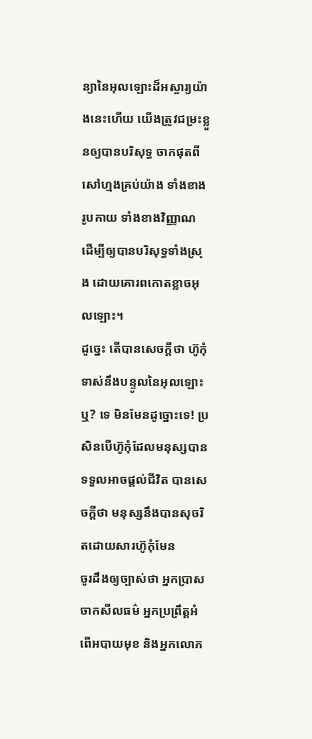ន្យានៃអុលឡោះដ៏អស្ចារ្យយ៉ាងនេះហើយ យើងត្រូវជម្រះខ្លួនឲ្យបានបរិសុទ្ធ ចាកផុតពីសៅហ្មងគ្រប់យ៉ាង ទាំងខាងរូបកាយ ទាំងខាងវិញ្ញាណ ដើម្បីឲ្យបានបរិសុទ្ធទាំងស្រុង ដោយគោរពកោតខ្លាចអុលឡោះ។
ដូច្នេះ តើបានសេចក្ដីថា ហ៊ូកុំទាស់នឹងបន្ទូលនៃអុលឡោះឬ? ទេ មិនមែនដូច្នោះទេ! ប្រសិនបើហ៊ូកុំដែលមនុស្សបានទទួលអាចផ្ដល់ជីវិត បានសេចក្ដីថា មនុស្សនឹងបានសុចរិតដោយសារហ៊ូកុំមែន
ចូរដឹងឲ្យច្បាស់ថា អ្នកប្រាសចាកសីលធម៌ អ្នកប្រព្រឹត្ដអំពើអបាយមុខ និងអ្នកលោភ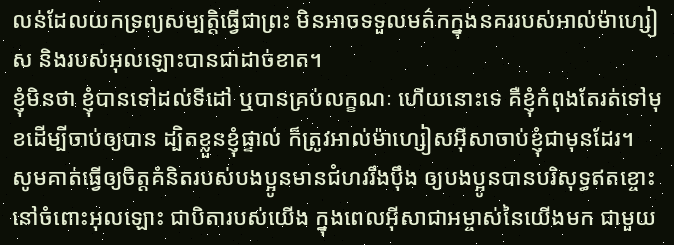លន់ដែលយកទ្រព្យសម្បត្តិធ្វើជាព្រះ មិនអាចទទួលមត៌កក្នុងនគររបស់អាល់ម៉ាហ្សៀស និងរបស់អុលឡោះបានជាដាច់ខាត។
ខ្ញុំមិនថា ខ្ញុំបានទៅដល់ទីដៅ ឬបានគ្រប់លក្ខណៈ ហើយនោះទេ គឺខ្ញុំកំពុងតែរត់ទៅមុខដើម្បីចាប់ឲ្យបាន ដ្បិតខ្លួនខ្ញុំផ្ទាល់ ក៏ត្រូវអាល់ម៉ាហ្សៀសអ៊ីសាចាប់ខ្ញុំជាមុនដែរ។
សូមគាត់ធ្វើឲ្យចិត្ដគំនិតរបស់បងប្អូនមានជំហររឹងប៉ឹង ឲ្យបងប្អូនបានបរិសុទ្ធឥតខ្ចោះ នៅចំពោះអុលឡោះ ជាបិតារបស់យើង ក្នុងពេលអ៊ីសាជាអម្ចាស់នៃយើងមក ជាមួយ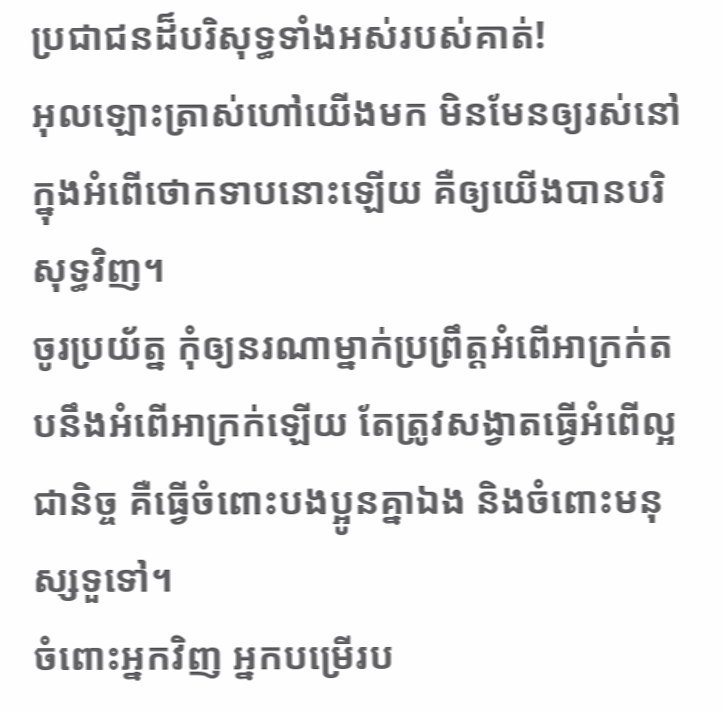ប្រជាជនដ៏បរិសុទ្ធទាំងអស់របស់គាត់!
អុលឡោះត្រាស់ហៅយើងមក មិនមែនឲ្យរស់នៅក្នុងអំពើថោកទាបនោះឡើយ គឺឲ្យយើងបានបរិសុទ្ធវិញ។
ចូរប្រយ័ត្ន កុំឲ្យនរណាម្នាក់ប្រព្រឹត្ដអំពើអាក្រក់តបនឹងអំពើអាក្រក់ឡើយ តែត្រូវសង្វាតធ្វើអំពើល្អជានិច្ច គឺធ្វើចំពោះបងប្អូនគ្នាឯង និងចំពោះមនុស្សទួទៅ។
ចំពោះអ្នកវិញ អ្នកបម្រើរប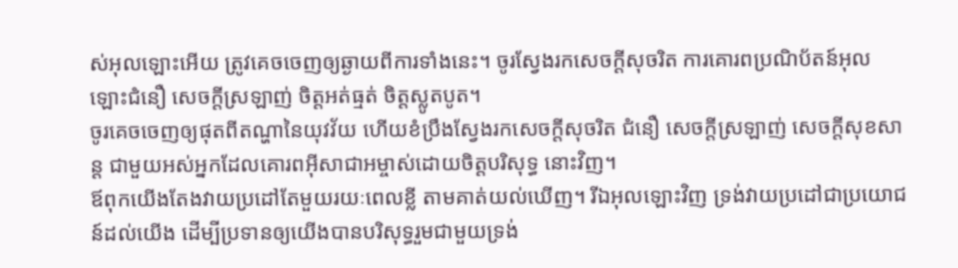ស់អុលឡោះអើយ ត្រូវគេចចេញឲ្យឆ្ងាយពីការទាំងនេះ។ ចូរស្វែងរកសេចក្ដីសុចរិត ការគោរពប្រណិប័តន៍អុលឡោះជំនឿ សេចក្ដីស្រឡាញ់ ចិត្ដអត់ធ្មត់ ចិត្ដស្លូតបូត។
ចូរគេចចេញឲ្យផុតពីតណ្ហានៃយុវវ័យ ហើយខំប្រឹងស្វែងរកសេចក្ដីសុចរិត ជំនឿ សេចក្ដីស្រឡាញ់ សេចក្ដីសុខសាន្ដ ជាមួយអស់អ្នកដែលគោរពអ៊ីសាជាអម្ចាស់ដោយចិត្ដបរិសុទ្ធ នោះវិញ។
ឪពុកយើងតែងវាយប្រដៅតែមួយរយៈពេលខ្លី តាមគាត់យល់ឃើញ។ រីឯអុលឡោះវិញ ទ្រង់វាយប្រដៅជាប្រយោជន៍ដល់យើង ដើម្បីប្រទានឲ្យយើងបានបរិសុទ្ធរួមជាមួយទ្រង់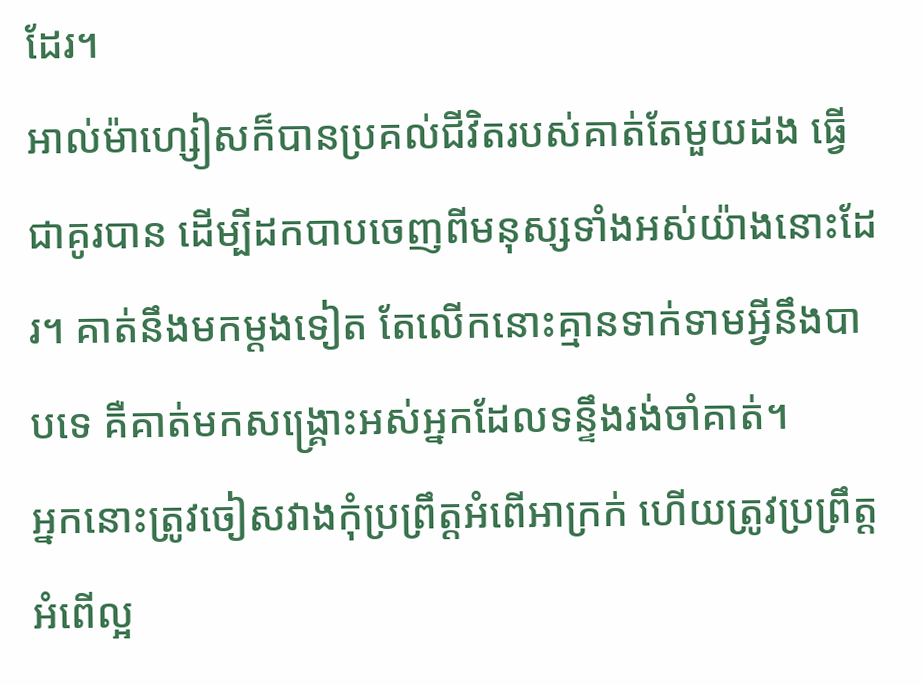ដែរ។
អាល់ម៉ាហ្សៀសក៏បានប្រគល់ជីវិតរបស់គាត់តែមួយដង ធ្វើជាគូរបាន ដើម្បីដកបាបចេញពីមនុស្សទាំងអស់យ៉ាងនោះដែរ។ គាត់នឹងមកម្ដងទៀត តែលើកនោះគ្មានទាក់ទាមអ្វីនឹងបាបទេ គឺគាត់មកសង្គ្រោះអស់អ្នកដែលទន្ទឹងរង់ចាំគាត់។
អ្នកនោះត្រូវចៀសវាងកុំប្រព្រឹត្ដអំពើអាក្រក់ ហើយត្រូវប្រព្រឹត្ដអំពើល្អ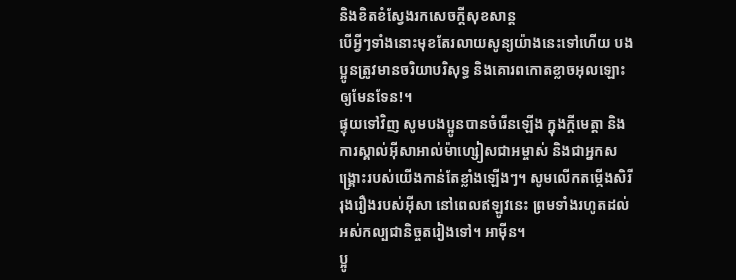និងខិតខំស្វែងរកសេចក្ដីសុខសាន្ដ
បើអ្វីៗទាំងនោះមុខតែរលាយសូន្យយ៉ាងនេះទៅហើយ បងប្អូនត្រូវមានចរិយាបរិសុទ្ធ និងគោរពកោតខ្លាចអុលឡោះ ឲ្យមែនទែន!។
ផ្ទុយទៅវិញ សូមបងប្អូនបានចំរើនឡើង ក្នុងក្តីមេត្តា និងការស្គាល់អ៊ីសាអាល់ម៉ាហ្សៀសជាអម្ចាស់ និងជាអ្នកសង្គ្រោះរបស់យើងកាន់តែខ្លាំងឡើងៗ។ សូមលើកតម្កើងសិរីរុងរឿងរបស់អ៊ីសា នៅពេលឥឡូវនេះ ព្រមទាំងរហូតដល់អស់កល្បជានិច្ចតរៀងទៅ។ អាម៉ីន។
ប្អូ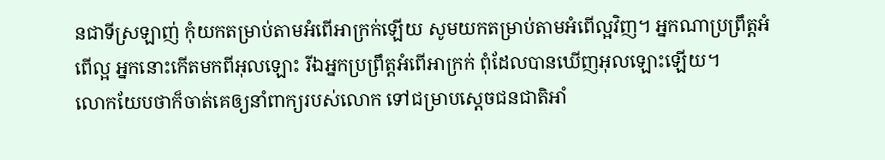នជាទីស្រឡាញ់ កុំយកតម្រាប់តាមអំពើអាក្រក់ឡើយ សូមយកតម្រាប់តាមអំពើល្អវិញ។ អ្នកណាប្រព្រឹត្ដអំពើល្អ អ្នកនោះកើតមកពីអុលឡោះ រីឯអ្នកប្រព្រឹត្ដអំពើអាក្រក់ ពុំដែលបានឃើញអុលឡោះឡើយ។
លោកយែបថាក៏ចាត់គេឲ្យនាំពាក្យរបស់លោក ទៅជម្រាបស្តេចជនជាតិអាំ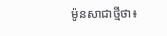ម៉ូនសាជាថ្មីថា៖